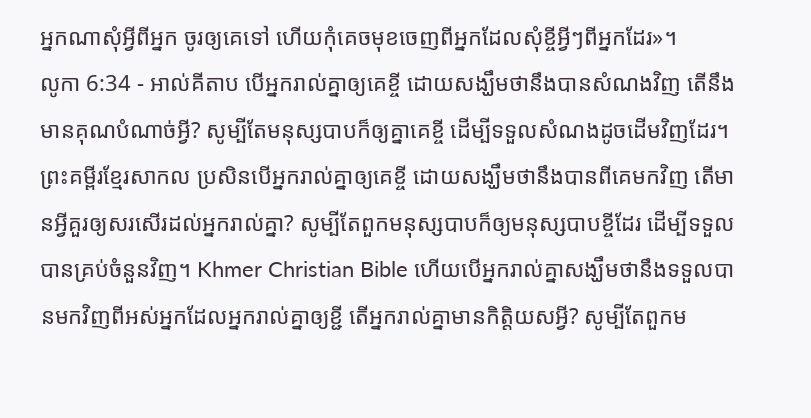អ្នកណាសុំអ្វីពីអ្នក ចូរឲ្យគេទៅ ហើយកុំគេចមុខចេញពីអ្នកដែលសុំខ្ចីអ្វីៗពីអ្នកដែរ»។
លូកា 6:34 - អាល់គីតាប បើអ្នករាល់គ្នាឲ្យគេខ្ចី ដោយសង្ឃឹមថានឹងបានសំណងវិញ តើនឹងមានគុណបំណាច់អ្វី? សូម្បីតែមនុស្សបាបក៏ឲ្យគ្នាគេខ្ចី ដើម្បីទទួលសំណងដូចដើមវិញដែរ។ ព្រះគម្ពីរខ្មែរសាកល ប្រសិនបើអ្នករាល់គ្នាឲ្យគេខ្ចី ដោយសង្ឃឹមថានឹងបានពីគេមកវិញ តើមានអ្វីគួរឲ្យសរសើរដល់អ្នករាល់គ្នា? សូម្បីតែពួកមនុស្សបាបក៏ឲ្យមនុស្សបាបខ្ចីដែរ ដើម្បីទទួលបានគ្រប់ចំនួនវិញ។ Khmer Christian Bible ហើយបើអ្នករាល់គ្នាសង្ឃឹមថានឹងទទួលបានមកវិញពីអស់អ្នកដែលអ្នករាល់គ្នាឲ្យខ្ជី តើអ្នករាល់គ្នាមានកិត្ដិយសអ្វី? សូម្បីតែពួកម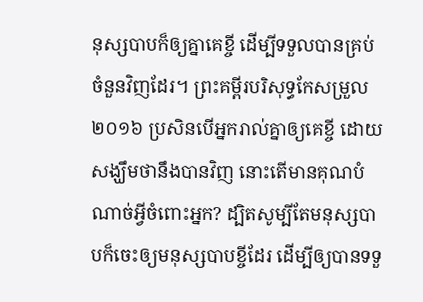នុស្សបាបក៏ឲ្យគ្នាគេខ្ចី ដើម្បីទទួលបានគ្រប់ចំនួនវិញដែរ។ ព្រះគម្ពីរបរិសុទ្ធកែសម្រួល ២០១៦ ប្រសិនបើអ្នករាល់គ្នាឲ្យគេខ្ចី ដោយសង្ឃឹមថានឹងបានវិញ នោះតើមានគុណបំណាច់អ្វីចំពោះអ្នក? ដ្បិតសូម្បីតែមនុស្សបាបក៏ចេះឲ្យមនុស្សបាបខ្ចីដែរ ដើម្បីឲ្យបានទទួ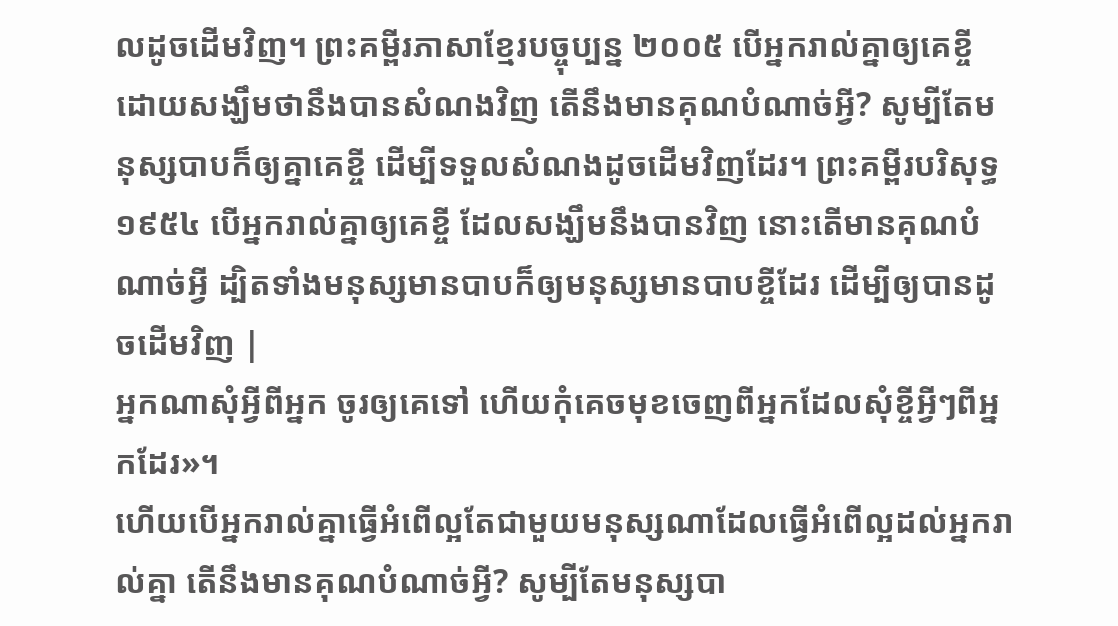លដូចដើមវិញ។ ព្រះគម្ពីរភាសាខ្មែរបច្ចុប្បន្ន ២០០៥ បើអ្នករាល់គ្នាឲ្យគេខ្ចី ដោយសង្ឃឹមថានឹងបានសំណងវិញ តើនឹងមានគុណបំណាច់អ្វី? សូម្បីតែមនុស្សបាបក៏ឲ្យគ្នាគេខ្ចី ដើម្បីទទួលសំណងដូចដើមវិញដែរ។ ព្រះគម្ពីរបរិសុទ្ធ ១៩៥៤ បើអ្នករាល់គ្នាឲ្យគេខ្ចី ដែលសង្ឃឹមនឹងបានវិញ នោះតើមានគុណបំណាច់អ្វី ដ្បិតទាំងមនុស្សមានបាបក៏ឲ្យមនុស្សមានបាបខ្ចីដែរ ដើម្បីឲ្យបានដូចដើមវិញ |
អ្នកណាសុំអ្វីពីអ្នក ចូរឲ្យគេទៅ ហើយកុំគេចមុខចេញពីអ្នកដែលសុំខ្ចីអ្វីៗពីអ្នកដែរ»។
ហើយបើអ្នករាល់គ្នាធ្វើអំពើល្អតែជាមួយមនុស្សណាដែលធ្វើអំពើល្អដល់អ្នករាល់គ្នា តើនឹងមានគុណបំណាច់អ្វី? សូម្បីតែមនុស្សបា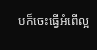បក៏ចេះធ្វើអំពើល្អ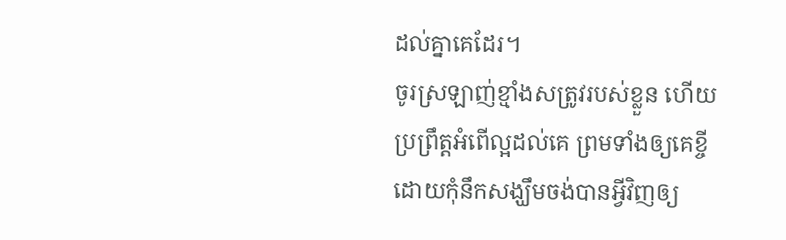ដល់គ្នាគេដែរ។
ចូរស្រឡាញ់ខ្មាំងសត្រូវរបស់ខ្លួន ហើយប្រព្រឹត្ដអំពើល្អដល់គេ ព្រមទាំងឲ្យគេខ្ចី ដោយកុំនឹកសង្ឃឹមចង់បានអ្វីវិញឲ្យ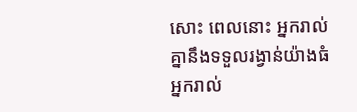សោះ ពេលនោះ អ្នករាល់គ្នានឹងទទួលរង្វាន់យ៉ាងធំ អ្នករាល់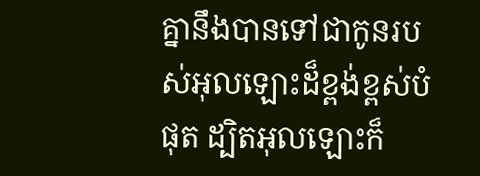គ្នានឹងបានទៅជាកូនរបស់អុលឡោះដ៏ខ្ពង់ខ្ពស់បំផុត ដ្បិតអុលឡោះក៏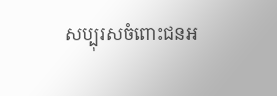សប្បុរសចំពោះជនអ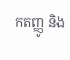កតញ្ញូ និង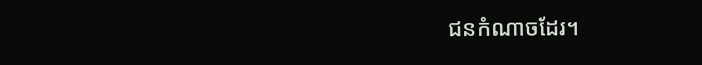ជនកំណាចដែរ។